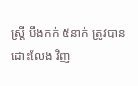ស្ត្រី បឹងកក់ ៥នាក់ ត្រូវបាន ដោះលែង វិញ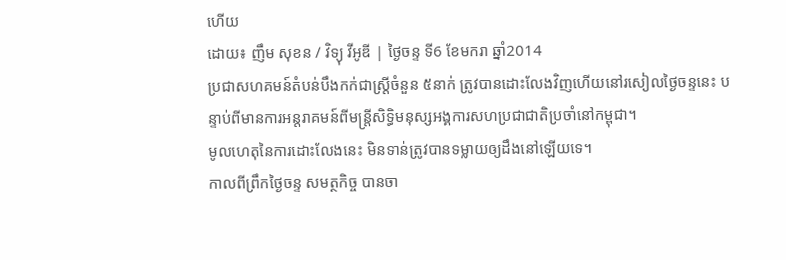ហើយ
ដោយ៖ ញឹម សុខន / វិទ្យុ វីអូឌី | ថ្ងៃចន្ទ ទី6 ខែមករា ឆ្នាំ2014
ប្រជាសហគមន៍តំបន់បឹងកក់ជាស្ត្រីចំនួន ៥នាក់ ត្រូវបានដោះលែងវិញហើយនៅរសៀលថ្ងៃចន្ទនេះ បន្ទាប់ពីមានការអន្តរាគមន៍ពីមន្ត្រីសិទ្ធិមនុស្សអង្គការសហប្រជាជាតិប្រចាំនៅកម្ពុជា។
មូលហេតុនៃការដោះលែងនេះ មិនទាន់ត្រូវបានទម្លាយឲ្យដឹងនៅឡើយទេ។
កាលពីព្រឹកថ្ងៃចន្ទ សមត្ថកិច្ច បានចា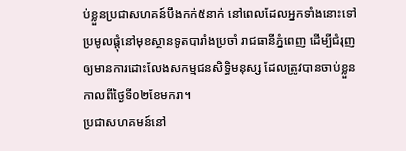ប់ខ្លួនប្រជាសហគន៍បឹងកក់៥នាក់ នៅពេលដែលអ្នកទាំងនោះទៅប្រមូលផ្តុំនៅមុខស្ថានទូតបារាំងប្រចាំ រាជធានីភ្នំពេញ ដើម្បីជំរុញឲ្យមានការដោះលែងសកម្មជនសិទ្ធិមនុស្ស ដែលត្រូវបានចាប់ខ្លួនកាលពីថ្ងៃទី០២ខែមករា។
ប្រជាសហគមន៍នៅ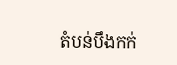តំបន់បឹងកក់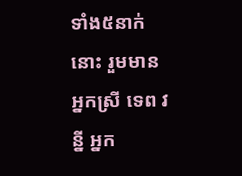ទាំង៥នាក់នោះ រួមមាន អ្នកស្រី ទេព វន្នី អ្នក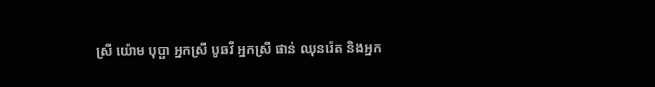ស្រី យ៉ោម បុប្ផា អ្នកស្រី បូឆវី អ្នកស្រី ផាន់ ឈុនរ៉េត និងអ្នក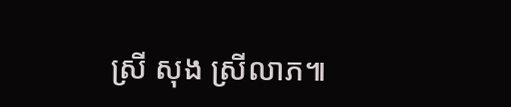ស្រី សុង ស្រីលាភ៕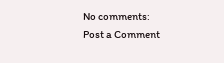No comments:
Post a Comment